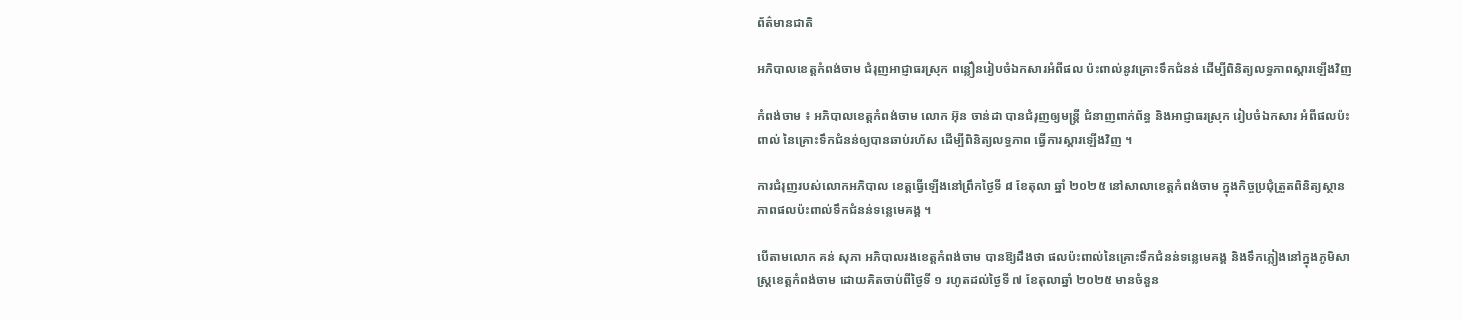ព័ត៌មានជាតិ

អភិបាលខេត្តកំពង់ចាម ជំរុញអាជ្ញាធរស្រុក ពន្លឿនរៀបចំឯកសារអំពីផល ប៉ះពាល់នូវគ្រោះទឹកជំនន់ ដើម្បីពិនិត្យលទ្ធភាពស្ដារឡើងវិញ

កំពង់ចាម ៖ អភិបាលខេត្តកំពង់ចាម លោក អ៊ុន ចាន់ដា បានជំរុញឲ្យមន្ត្រី ជំនាញពាក់ព័ន្ធ និងអាជ្ញាធរស្រុក រៀបចំឯកសារ អំពីផលប៉ះពាល់ នៃគ្រោះទឹកជំនន់ឲ្យបានឆាប់រហ័ស ដើម្បីពិនិត្យលទ្ធភាព ធ្វើការស្ដារឡើងវិញ ។

ការជំរុញរបស់លោកអភិបាល ខេត្តធ្វើឡើងនៅព្រឹកថ្ងៃទី ៨ ខែតុលា ឆ្នាំ ២០២៥ នៅសាលាខេត្តកំពង់ចាម ក្នុងកិច្ចប្រជុំត្រួតពិនិត្យស្ថាន ភាពផលប៉ះពាល់ទឹកជំនន់ទន្លេមេគង្គ ។

បើតាមលោក គន់ សុភា អភិបាលរងខេត្តកំពង់ចាម បានឱ្យដឹងថា ផលប៉ះពាល់នៃគ្រោះទឹកជំនន់ទន្លេមេគង្គ និងទឹកភ្លៀងនៅក្នុងភូមិសាស្ត្រខេត្តកំពង់ចាម ដោយគិតចាប់ពីថ្ងៃទី ១ រហូតដល់ថ្ងៃទី ៧ ខែតុលាឆ្នាំ ២០២៥ មានចំនួន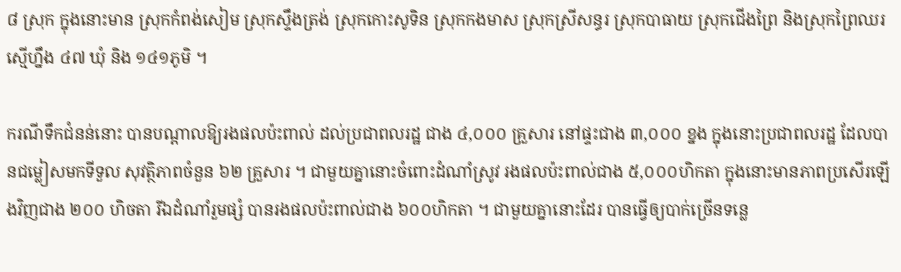៨ ស្រុក ក្នុងនោះមាន ស្រុកកំពង់សៀម ស្រុកស្ទឹងត្រង់ ស្រុកកោះសូទិន ស្រុកកងមាស ស្រុកស្រីសន្ធរ ស្រុកបាធាយ ស្រុកជើងព្រៃ និងស្រុកព្រៃឈរ ស្មើហ្នឹង ៤៧ ឃុំ និង ១៤១ភូមិ ។

ករណីទឹកជំនន់នោះ បានបណ្ដាលឱ្យរងផលប៉ះពាល់ ដល់ប្រជាពលរដ្ឋ ជាង ៤,០០០ គ្រួសារ នៅផ្ទះជាង ៣,០០០ ខ្នង ក្នុងនោះប្រជាពលរដ្ឋ ដែលបានជម្លៀសមកទីទួល សុវត្ថិភាពចំនួន ៦២ គ្រួសារ ។ ជាមួយគ្នានោះចំពោះដំណាំស្រូវ រងផលប៉ះពាល់ជាង ៥,០០០ហិកតា ក្នុងនោះមានភាពប្រសើរឡើងវិញជាង ២០០ ហិចតា រីឯដំណាំរួមផ្សំ បានរងផលប៉ះពាល់ជាង ៦០០ហិកតា ។ ជាមួយគ្នានោះដែរ បានធ្វើឲ្យបាក់ច្រើនទន្លេ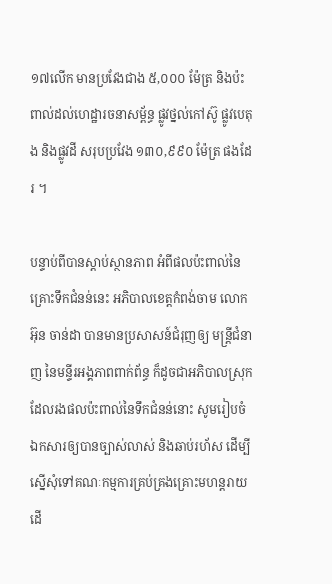១៧លើក មានប្រវែងជាង ៥,០០០ ម៉ែត្រ និងប៉ះពាល់ដល់ហេដ្ឋារចនាសម្ព័ន្ធ ផ្លូវថ្នល់កៅស៊ូ ផ្លូវបេតុង និងផ្លូវដី សរុបប្រវែង ១៣០,៩៩០ ម៉ែត្រ ផងដែរ ។

បន្ទាប់ពីបានស្ដាប់ស្ថានភាព អំពីផលប៉ះពាល់នៃគ្រោះទឹកជំនន់នេះ អភិបាលខេត្តកំពង់ចាម លោក អ៊ុន ចាន់ដា បានមានប្រសាសន៍ជំរុញឲ្យ មន្ត្រីជំនាញ នៃមន្ទីរអង្គភាពពាក់ព័ន្ធ ក៏ដូចជាអភិបាលស្រុក ដែលរងផលប៉ះពាល់នៃទឹកជំនន់នោះ សូមរៀបចំឯកសារឲ្យបានច្បាស់លាស់ និងឆាប់រហ័ស ដើម្បីស្នើសុំទៅគណៈកម្មការគ្រប់គ្រងគ្រោះមហន្តរាយ ដើ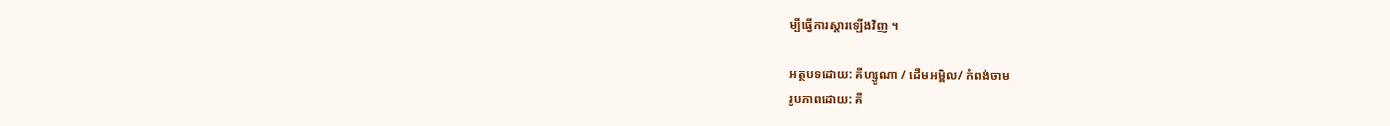ម្បីធ្វើការស្ដារឡើងវិញ ។

អត្ថបទដោយ: គីហ្សូណា / ដើមអម្ពិល/ កំពង់ចាម
រូបភាពដោយ: គី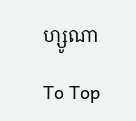ហ្សូណា

To Top